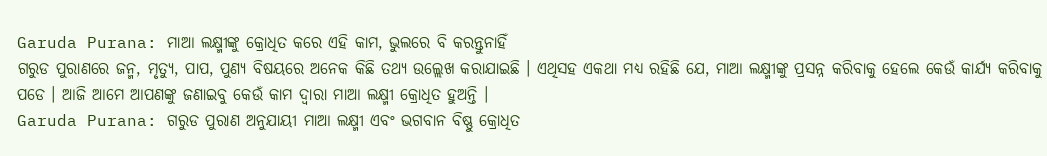Garuda Purana: ମାଆ ଲକ୍ଷ୍ମୀଙ୍କୁ କ୍ରୋଧିତ କରେ ଏହି କାମ, ଭୁଲରେ ବି କରନ୍ତୁନାହିଁ
ଗରୁଡ ପୁରାଣରେ ଜନ୍ମ, ମୃତ୍ୟୁ, ପାପ, ପୁଣ୍ୟ ବିଷୟରେ ଅନେକ କିଛି ତଥ୍ୟ ଉଲ୍ଲେଖ କରାଯାଇଛି । ଏଥିସହ ଏକଥା ମଧ୍ୟ ରହିଛି ଯେ, ମାଆ ଲକ୍ଷ୍ମୀଙ୍କୁ ପ୍ରସନ୍ନ କରିବାକୁ ହେଲେ କେଉଁ କାର୍ଯ୍ୟ କରିବାକୁ ପଡେ । ଆଜି ଆମେ ଆପଣଙ୍କୁ ଜଣାଇବୁ କେଉଁ କାମ ଦ୍ୱାରା ମାଆ ଲକ୍ଷ୍ମୀ କ୍ରୋଧିତ ହୁଅନ୍ତି ।
Garuda Purana: ଗରୁଡ ପୁରାଣ ଅନୁଯାୟୀ ମାଆ ଲକ୍ଷ୍ମୀ ଏବଂ ଭଗବାନ ବିଷ୍ଣୁ କ୍ରୋଧିତ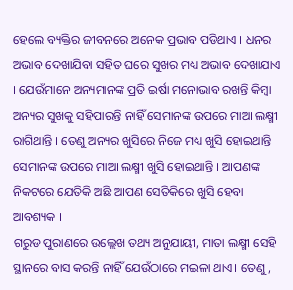ହେଲେ ବ୍ୟକ୍ତିର ଜୀବନରେ ଅନେକ ପ୍ରଭାବ ପଡିଥାଏ । ଧନର ଅଭାବ ଦେଖାଯିବା ସହିତ ଘରେ ସୁଖର ମଧ୍ୟ ଅଭାବ ଦେଖାଯାଏ । ଯେଉଁମାନେ ଅନ୍ୟମାନଙ୍କ ପ୍ରତି ଇର୍ଷା ମନୋଭାବ ରଖନ୍ତି କିମ୍ବା ଅନ୍ୟର ସୁଖକୁ ସହିପାରନ୍ତି ନାହିଁ ସେମାନଙ୍କ ଉପରେ ମାଆ ଲକ୍ଷ୍ମୀ ରାଗିଥାନ୍ତି । ତେଣୁ ଅନ୍ୟର ଖୁସିରେ ନିଜେ ମଧ୍ୟ ଖୁସି ହୋଇଥାନ୍ତି ସେମାନଙ୍କ ଉପରେ ମାଆ ଲକ୍ଷ୍ମୀ ଖୁସି ହୋଇଥାନ୍ତି । ଆପଣଙ୍କ ନିକଟରେ ଯେତିକି ଅଛି ଆପଣ ସେତିକିରେ ଖୁସି ହେବା ଆବଶ୍ୟକ ।
ଗରୁଡ ପୁରାଣରେ ଉଲ୍ଲେଖ ତଥ୍ୟ ଅନୁଯାୟୀ, ମାତା ଲକ୍ଷ୍ମୀ ସେହି ସ୍ଥାନରେ ବାସ କରନ୍ତି ନାହିଁ ଯେଉଁଠାରେ ମଇଳା ଥାଏ। ତେଣୁ,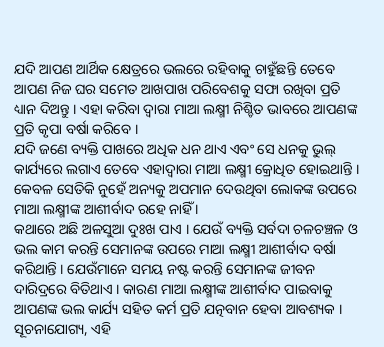ଯଦି ଆପଣ ଆର୍ଥିକ କ୍ଷେତ୍ରରେ ଭଲରେ ରହିବାକୁ ଚାହୁଁଛନ୍ତି ତେବେ ଆପଣ ନିଜ ଘର ସମେତ ଆଖପାଖ ପରିବେଶକୁ ସଫା ରଖିବା ପ୍ରତି ଧ୍ୟାନ ଦିଅନ୍ତୁ । ଏହା କରିବା ଦ୍ୱାରା ମାଆ ଲକ୍ଷ୍ମୀ ନିଶ୍ଚିତ ଭାବରେ ଆପଣଙ୍କ ପ୍ରତି କୃପା ବର୍ଷା କରିବେ ।
ଯଦି ଜଣେ ବ୍ୟକ୍ତି ପାଖରେ ଅଧିକ ଧନ ଥାଏ ଏବଂ ସେ ଧନକୁ ଭୁଲ୍ କାର୍ଯ୍ୟରେ ଲଗାଏ ତେବେ ଏହାଦ୍ୱାରା ମାଆ ଲକ୍ଷ୍ମୀ କ୍ରୋଧିତ ହୋଇଥାନ୍ତି । କେବଳ ସେତିକି ନୁହେଁ ଅନ୍ୟକୁ ଅପମାନ ଦେଉଥିବା ଲୋକଙ୍କ ଉପରେ ମାଆ ଲକ୍ଷ୍ମୀଙ୍କ ଆଶୀର୍ବାଦ ରହେ ନାହିଁ ।
କଥାରେ ଅଛି ଅଳସୁଆ ଦୁଃଖ ପାଏ । ଯେଉଁ ବ୍ୟକ୍ତି ସର୍ବଦା ଚଳଚଞ୍ଚଳ ଓ ଭଲ କାମ କରନ୍ତି ସେମାନଙ୍କ ଉପରେ ମାଆ ଲକ୍ଷ୍ମୀ ଆଶୀର୍ବାଦ ବର୍ଷା କରିଥାନ୍ତି । ଯେଉଁମାନେ ସମୟ ନଷ୍ଟ କରନ୍ତି ସେମାନଙ୍କ ଜୀବନ ଦାରିଦ୍ରରେ ବିତିଥାଏ । କାରଣ ମାଆ ଲକ୍ଷ୍ମୀଙ୍କ ଆଶୀର୍ବାଦ ପାଇବାକୁ ଆପଣଙ୍କ ଭଲ କାର୍ଯ୍ୟ ସହିତ କର୍ମ ପ୍ରତି ଯତ୍ନବାନ ହେବା ଆବଶ୍ୟକ ।
ସୂଚନାଯୋଗ୍ୟ, ଏହି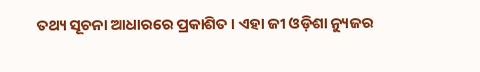ତଥ୍ୟ ସୂଚନା ଆଧାରରେ ପ୍ରକାଶିତ । ଏହା ଜୀ ଓଡ଼ିଶା ନ୍ୟୁଜର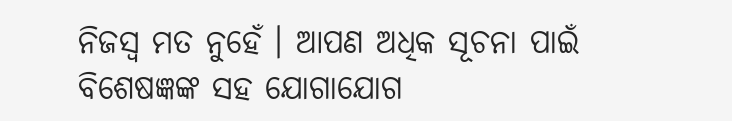ନିଜସ୍ୱ ମତ ନୁହେଁ । ଆପଣ ଅଧିକ ସୂଚନା ପାଇଁ ବିଶେଷଜ୍ଞଙ୍କ ସହ ଯୋଗାଯୋଗ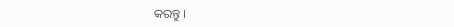କରନ୍ତୁ ।